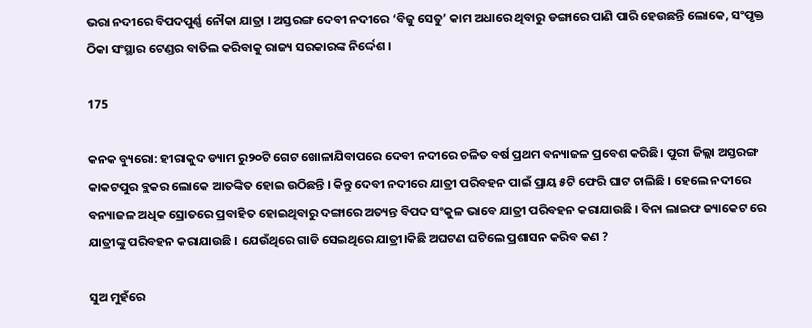ଭରା ନଦୀରେ ବିପଦପୁର୍ଣ୍ଣ ନୌକା ଯାତ୍ରା । ଅସ୍ତରଙ୍ଗ ଦେବୀ ନଦୀରେ ‘ବିଜୁ ସେତୁ’ କାମ ଅଧାରେ ଥିବାରୁ ଡଙ୍ଗାରେ ପାଣି ପାରି ହେଉଛନ୍ତି ଲୋକେ, ସଂପୃକ୍ତ ଠିକା ସଂସ୍ଥାର ଟେଣ୍ଡର ବାତିଲ କରିବାକୁ ରାଜ୍ୟ ସରକାରଙ୍କ ନିର୍ଦ୍ଦେଶ ।

175

କନକ ବ୍ୟୁରୋ: ହୀରାକୁଦ ଡ୍ୟାମ ରୁ୨୦ଟି ଗେଟ ଖୋଳାଯିବାପରେ ଦେବୀ ନଦୀରେ ଚଳିତ ବର୍ଷ ପ୍ରଥମ ବନ୍ୟାଜଳ ପ୍ରବେଶ କରିଛି। ପୁରୀ ଜିଲ୍ଲା ଅସ୍ତରଙ୍ଗ କାକଟପୁର ବ୍ଲକର ଲୋକେ ଆତଙ୍କିତ ହୋଇ ଉଠିଛନ୍ତି । କିନ୍ତୁ ଦେବୀ ନଦୀରେ ଯାତ୍ରୀ ପରିବହନ ପାଇଁ ପ୍ରାୟ ୫ଟି ଫେରି ଘାଟ ଚାଲିଛି । ହେଲେ ନଦୀରେ ବନ୍ୟାଜଳ ଅଧିକ ସ୍ରୋତରେ ପ୍ରବାହିତ ହୋଇଥିବାରୁ ଦଙ୍ଗାରେ ଅତ୍ୟନ୍ତ ବିପଦ ସଂକୁଳ ଭାବେ ଯାତ୍ରୀ ପରିବହନ କରାଯାଉଛି । ବିନା ଲାଇଫ ଜ୍ୟାକେଟ ରେ ଯାତ୍ରୀଙ୍କୁ ପରିବହନ କରାଯାଉଛି । ଯେଉଁଥିରେ ଗାଡି ସେଇଥିରେ ଯାତ୍ରୀ।କିଛି ଅଘଟଣ ଘଟିଲେ ପ୍ରଶାସନ କରିବ କଣ ?

ସୁଅ ମୁହଁରେ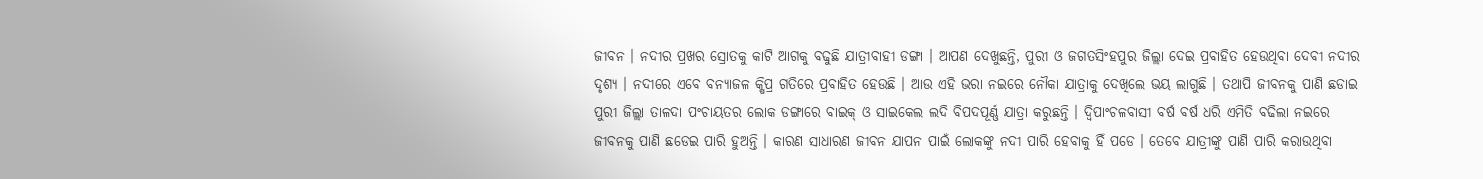ଜୀବନ । ନଦୀର ପ୍ରଖର ସ୍ରୋତକୁ କାଟି ଆଗକୁ ବଢୁଛି ଯାତ୍ରୀବାହୀ ଡଙ୍ଗା । ଆପଣ ଦେଖୁଛନ୍ତି, ପୁରୀ ଓ ଜଗତସିଂହପୁର ଜିଲ୍ଲା ଦେଇ ପ୍ରବାହିତ ହେଉଥିବା ଦେବୀ ନଦୀର ଦୃଶ୍ୟ । ନଦୀରେ ଏବେ ବନ୍ୟାଜଳ କ୍ଷିପ୍ର ଗତିରେ ପ୍ରବାହିତ ହେଉଛି । ଆଉ ଏହି ଭରା ନଇରେ ନୌକା ଯାତ୍ରାକୁ ଦେଖିଲେ ଭୟ ଲାଗୁଛି । ତଥାପି ଜୀବନକୁ ପାଣି ଛଡାଇ ପୁରୀ ଜିଲ୍ଲା ତାଳଦା ପଂଚାୟତର ଲୋକ ଡଙ୍ଗାରେ ବାଇକ୍ ଓ ସାଇକେଲ ଲଦି ବିପଦପୂର୍ଣ୍ଣ ଯାତ୍ରା କରୁଛନ୍ତି । ଦ୍ୱିପାଂଚଳବାସୀ ବର୍ଷ ବର୍ଷ ଧରି ଏମିତି ବଢିଲା ନଇରେ ଜୀବନକୁ ପାଣି ଛଡେଇ ପାରି ହୁଅନ୍ତି । କାରଣ ସାଧାରଣ ଜୀବନ ଯାପନ ପାଇଁ ଲୋକଙ୍କୁ ନଦୀ ପାରି ହେବାକୁ ହିଁ ପଡେ । ତେବେ ଯାତ୍ରୀଙ୍କୁ ପାଣି ପାରି କରାଉଥିବା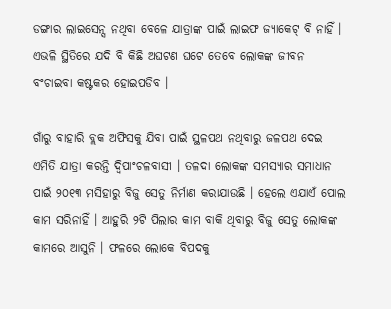ଡଙ୍ଗାର ଲାଇସେନ୍ସ ନଥିବା ବେଳେ ଯାତ୍ରାଙ୍କ ପାଇଁ ଲାଇଫ ଜ୍ୟାକେଟ୍ ବି ନାହିଁ । ଏଭଳି ସ୍ଥିତିରେ ଯଦି ବି କିଛି ଅଘଟଣ ଘଟେ ତେବେ ଲୋକଙ୍କ ଜୀବନ ବଂଚାଇବା କଷ୍ଟକର ହୋଇପଡିବ ।

ଗାଁରୁ ବାହାରି ବ୍ଲକ ଅଫିସକୁ ଯିବା ପାଇଁ ସ୍ଥଳପଥ ନଥିବାରୁ ଜଳପଥ ଦେଇ ଏମିତି ଯାତ୍ରା କରନ୍ତି ଦ୍ୱିପାଂଚଳବାସୀ । ତଳଦା ଲୋକଙ୍କ ସମସ୍ୟାର ସମାଧାନ ପାଇଁ ୨୦୧୩ ମସିହାରୁ ବିଜୁ ସେତୁ ନିର୍ମାଣ କରାଯାଉଛି । ହେଲେ ଏଯାଏଁ ପୋଲ କାମ ସରିନାହିଁ । ଆହୁରି ୨ଟି ପିଲାର କାମ ବାକି ଥିବାରୁ ବିଜୁ ସେତୁ ଲୋକଙ୍କ କାମରେ ଆସୁନି । ଫଳରେ ଲୋକେ ବିପଦକୁ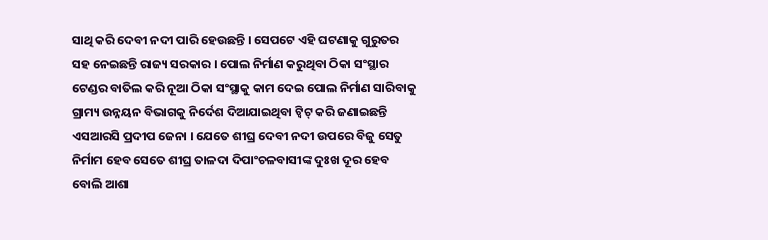ସାଥି କରି ଦେବୀ ନଦୀ ପାରି ହେଉଛନ୍ତି । ସେପଟେ ଏହି ଘଟଣାକୁ ଗୁରୁତର ସହ ନେଇଛନ୍ତି ରାଜ୍ୟ ସରକାର । ପୋଲ ନିର୍ମାଣ କରୁଥିବା ଠିକା ସଂସ୍ଥାର ଟେଣ୍ଡର ବାତିଲ କରି ନୂଆ ଠିକା ସଂସ୍ଥାକୁ କାମ ଦେଇ ପୋଲ ନିର୍ମାଣ ସାରିବାକୁ ଗ୍ରାମ୍ୟ ଉନ୍ନୟନ ବିଭାଗକୁ ନିର୍ଦେଶ ଦିଆଯାଇଥିବା ଟ୍ୱିଟ୍ କରି ଜଣାଇଛନ୍ତି ଏସଆରସି ପ୍ରଦୀପ ଜେନା । ଯେତେ ଶୀଘ୍ର ଦେବୀ ନଦୀ ଉପରେ ବିଜୁ ସେତୁ ନିର୍ମାମ ହେବ ସେତେ ଶୀଘ୍ର ତାଳଦା ଦିପାଂଚଳବାସୀଙ୍କ ଦୁଃଖ ଦୂର ହେବ ବୋଲି ଆଶା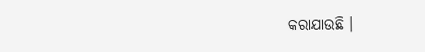କରାଯାଉଛି ।